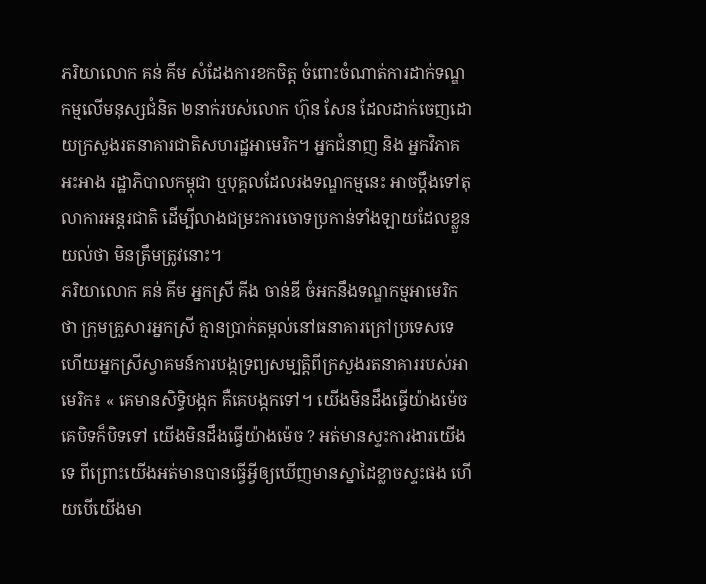ភរិយាលោក គន់ គីម សំដែងការខកចិត្ត ចំពោះចំណាត់ការដាក់ទណ្ឌកម្មលើមនុស្សជំនិត ២នាក់របស់លោក ហ៊ុន សែន ដែលដាក់ចេញដោយក្រសួងរតនាគារជាតិសហរដ្ឋអាមេរិក។ អ្នកជំនាញ និង អ្នកវិភាគអះអាង រដ្ឋាភិបាលកម្ពុជា ឬបុគ្គលដែលរងទណ្ឌកម្មនេះ អាចប្តឹងទៅតុលាការអន្តរជាតិ ដើម្បីលាងជម្រះការចោទប្រកាន់ទាំងឡាយដែលខ្លួនយល់ថា មិនត្រឹមត្រូវនោះ។
ភរិយាលោក គន់ គីម អ្នកស្រី គីង ចាន់ឌី ចំអកនឹងទណ្ឌកម្មអាមេរិកថា ក្រុមគ្រួសារអ្នកស្រី គ្មានប្រាក់តម្កល់នៅធនាគារក្រៅប្រទេសទេ ហើយអ្នកស្រីស្វាគមន៍ការបង្កទ្រព្យសម្បត្តិពីក្រសួងរតនាគាររបស់អាមេរិក៖ « គេមានសិទ្ធិបង្កក គឺគេបង្កកទៅ។ យើងមិនដឹងធ្វើយ៉ាងម៉េច គេបិទក៏បិទទៅ យើងមិនដឹងធ្វើយ៉ាងម៉េច ? អត់មានស្ទះការងារយើងទេ ពីព្រោះយើងអត់មានបានធ្វើអ្វីឲ្យឃើញមានស្នាដៃខ្លាចស្ទះផង ហើយបើយើងមា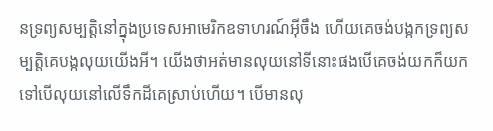នទ្រព្យសម្បត្តិនៅក្នុងប្រទេសអាមេរិកឧទាហរណ៍អ៊ីចឹង ហើយគេចង់បង្កកទ្រព្យសម្បត្តិគេបង្កលុយយើងអី។ យើងថាអត់មានលុយនៅទីនោះផងបើគេចង់យកក៏យកទៅបើលុយនៅលើទឹកដីគេស្រាប់ហើយ។ បើមានលុ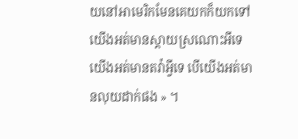យនៅអាមេរិកមែនគេយកក៏យកទៅ យើងអត់មានស្តាយស្រណោះអីទេ យើងអត់មានតវ៉ាអ្វីទេ បើយើងអត់មានលុយដាក់ផង » ។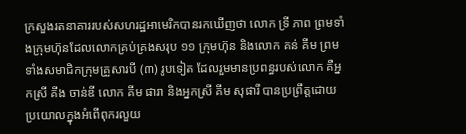ក្រសួងរតនាគាររបស់សហរដ្ឋអាមេរិកបានរកឃើញថា លោក ទ្រី ភាព ព្រមទាំងក្រុមហ៊ុនដែលលោកគ្រប់គ្រងសរុប ១១ ក្រុមហ៊ុន និងលោក គន់ គីម ព្រមទាំងសមាជិកក្រុមគ្រួសារបី (៣) រូបទៀត ដែលរួមមានប្រពន្ធរបស់លោក គឺអ្នកស្រី គីង ចាន់ឌី លោក គីម ផារា និងអ្នកស្រី គីម សុផារី បានប្រព្រឹត្តដោយប្រយោលក្នុងអំពើពុករលួយ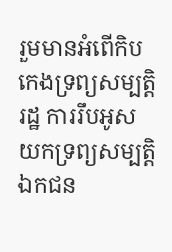រួមមានអំពើកិបកេងទ្រព្យសម្បត្តិរដ្ឋ ការរឹបអូសយកទ្រព្យសម្បត្តិឯកជន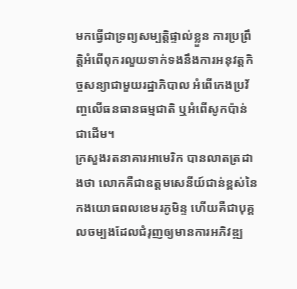មកធ្វើជាទ្រព្យសម្បត្តិផ្ទាល់ខ្លួន ការប្រព្រឹត្តិអំពើពុករលួយទាក់ទងនឹងការអនុវត្តកិច្ចសន្យាជាមួយរដ្ឋាភិបាល អំពើកេងប្រវ័ញ្ចលើធនធានធម្មជាតិ ឬអំពើសូកប៉ាន់ ជាដើម។
ក្រសួងរតនាគារអាមេរិក បានលាតត្រដាងថា លោកគឺជាឧត្ដមសេនីយ៍ជាន់ខ្ពស់នៃកងយោធពលខេមរភូមិន្ទ ហើយគឺជាបុគ្គលចម្បងដែលជំរុញឲ្យមានការអភិវឌ្ឍ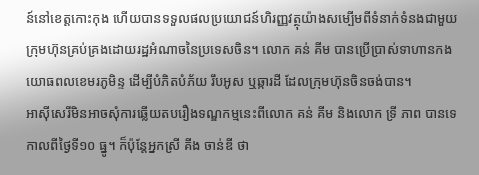ន៍នៅខេត្តកោះកុង ហើយបានទទួលផលប្រយោជន៍ហិរញ្ញវត្ថុយ៉ាងសម្បើមពីទំនាក់ទំនងជាមួយក្រុមហ៊ុនគ្រប់គ្រងដោយរដ្ឋអំណាចនៃប្រទេសចិន។ លោក គន់ គីម បានប្រើប្រាស់ទាហានកងយោធពលខេមរភូមិន្ទ ដើម្បីបំភិតបំភ័យ រឹបអូស ឬឆ្ការដី ដែលក្រុមហ៊ុនចិនចង់បាន។
អាស៊ីសេរីមិនអាចសុំការឆ្លើយតបរឿងទណ្ឌកម្មនេះពីលោក គន់ គីម និងលោក ទ្រី ភាព បានទេ កាលពីថ្ងៃទី១០ ធ្នូ។ ក៏ប៉ុន្តែអ្នកស្រី គីង ចាន់ឌី ថា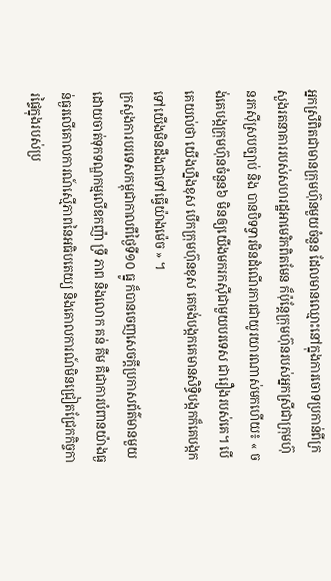អ្នកស្រីពិតជាមានក្រុមហ៊ុនមួយចំនួន ដែលមានឈ្មោះនៅក្នុងការចោទប្រកាន់ពីក្រសួងរតនាគាររបស់សហរដ្ឋអាមេរិកពិតមែន ក៏ប៉ុន្តែក្រុមហ៊ុនរបស់អ្នកស្រីជាក្រុមហ៊ុនរកស៊ីស្របច្បាប់ និង បានបិទទ្វារមិនដំណើរការជាយូរយារណាស់មកហើយ៖ « ចង់គេបង្កក្រុមហ៊ុនចំនួន៦ មិនឲ្យយើងមករកស៊ីជាមួយបរទេស ជារឿងរបស់គេ។ បើគេយល់ថា យើងហ្នឹងខុស បើកក្រុមហ៊ុនខុស គេចង់បង្កកគេមានសិទ្ធិបង្កកក៏គេបង្កកទៅយើងមិនដឹងជាទៅធ្វើយ៉ាងម៉េច » ។
ក្រសួងការបរទេសកម្ពុជាកាលពីថ្ងៃទី១០ ធ្នូ ក៏បានចេញសេចក្ដីប្រកាសព័ត៌មានមួយ ដោយចាត់ទុកទណ្ឌកម្មលើឧកញ៉ា ទ្រី ភាព និងលោក គន់ គីម គឺជាការបំពានយ៉ាងធ្ងន់ធ្ងរលើគោលការណ៍ស្មើភាពនៃអធិបតេយ្យ និងគោលការណ៍មិនជ្រៀតជ្រែកកិច្ចការផ្ទៃក្នុងរបស់ប្រ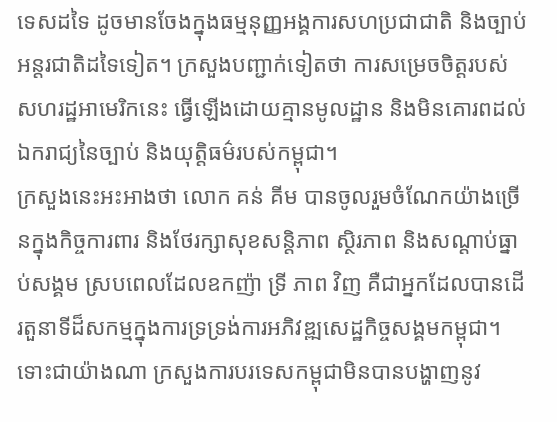ទេសដទៃ ដូចមានចែងក្នុងធម្មនុញ្ញអង្គការសហប្រជាជាតិ និងច្បាប់អន្តរជាតិដទៃទៀត។ ក្រសួងបញ្ជាក់ទៀតថា ការសម្រេចចិត្តរបស់សហរដ្ឋអាមេរិកនេះ ធ្វើឡើងដោយគ្មានមូលដ្ឋាន និងមិនគោរពដល់ឯករាជ្យនៃច្បាប់ និងយុត្តិធម៌របស់កម្ពុជា។
ក្រសួងនេះអះអាងថា លោក គន់ គីម បានចូលរួមចំណែកយ៉ាងច្រើនក្នុងកិច្ចការពារ និងថែរក្សាសុខសន្តិភាព ស្ថិរភាព និងសណ្ដាប់ធ្នាប់សង្គម ស្របពេលដែលឧកញ៉ា ទ្រី ភាព វិញ គឺជាអ្នកដែលបានដើរតួនាទីដ៏សកម្មក្នុងការទ្រទ្រង់ការអភិវឌ្ឍសេដ្ឋកិច្ចសង្គមកម្ពុជា។ ទោះជាយ៉ាងណា ក្រសួងការបរទេសកម្ពុជាមិនបានបង្ហាញនូវ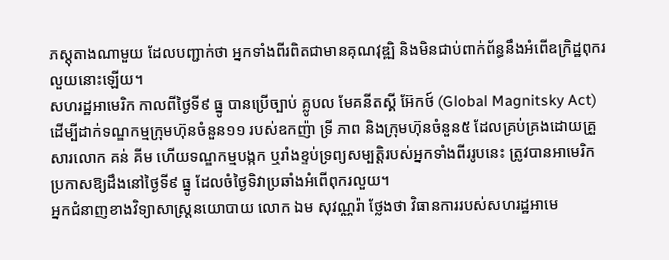ភស្តុតាងណាមួយ ដែលបញ្ជាក់ថា អ្នកទាំងពីរពិតជាមានគុណវុឌ្ឍិ និងមិនជាប់ពាក់ព័ន្ធនឹងអំពើឧក្រិដ្ឋពុករលួយនោះឡើយ។
សហរដ្ឋអាមេរិក កាលពីថ្ងៃទី៩ ធ្នូ បានប្រើច្បាប់ គ្លូបល មែគនីតស្គី អ៊ែកថ៍ (Global Magnitsky Act) ដើម្បីដាក់ទណ្ឌកម្មក្រុមហ៊ុនចំនួន១១ របស់ឧកញ៉ា ទ្រី ភាព និងក្រុមហ៊ុនចំនួន៥ ដែលគ្រប់គ្រងដោយគ្រួសារលោក គន់ គីម ហើយទណ្ឌកម្មបង្កក ឬរាំងខ្ទប់ទ្រព្យសម្បត្តិរបស់អ្នកទាំងពីររូបនេះ ត្រូវបានអាមេរិកប្រកាសឱ្យដឹងនៅថ្ងៃទី៩ ធ្នូ ដែលចំថ្ងៃទិវាប្រឆាំងអំពើពុករលួយ។
អ្នកជំនាញខាងវិទ្យាសាស្ត្រនយោបាយ លោក ឯម សុវណ្ណរ៉ា ថ្លែងថា វិធានការរបស់សហរដ្ឋអាមេ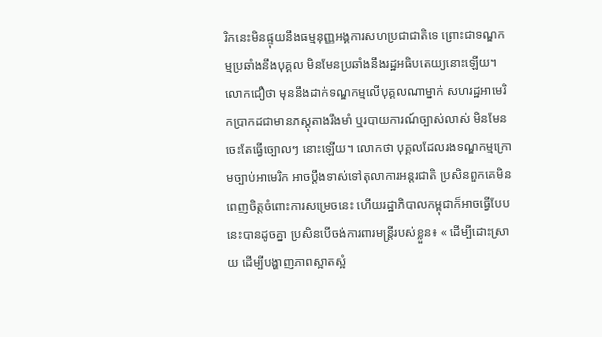រិកនេះមិនផ្ទុយនឹងធម្មនុញ្ញអង្គការសហប្រជាជាតិទេ ព្រោះជាទណ្ឌកម្មប្រឆាំងនឹងបុគ្គល មិនមែនប្រឆាំងនឹងរដ្ឋអធិបតេយ្យនោះឡើយ។ លោកជឿថា មុននឹងដាក់ទណ្ឌកម្មលើបុគ្គលណាម្នាក់ សហរដ្ឋអាមេរិកប្រាកដជាមានភស្តុតាងរឹងមាំ ឬរបាយការណ៍ច្បាស់លាស់ មិនមែនចេះតែធ្វើច្បោលៗ នោះឡើយ។ លោកថា បុគ្គលដែលរងទណ្ឌកម្មក្រោមច្បាប់អាមេរិក អាចប្តឹងទាស់ទៅតុលាការអន្តរជាតិ ប្រសិនពួកគេមិនពេញចិត្តចំពោះការសម្រេចនេះ ហើយរដ្ឋាភិបាលកម្ពុជាក៏អាចធ្វើបែបនេះបានដូចគ្នា ប្រសិនបើចង់ការពារមន្ត្រីរបស់ខ្លួន៖ « ដើម្បីដោះស្រាយ ដើម្បីបង្ហាញភាពស្អាតស្អំ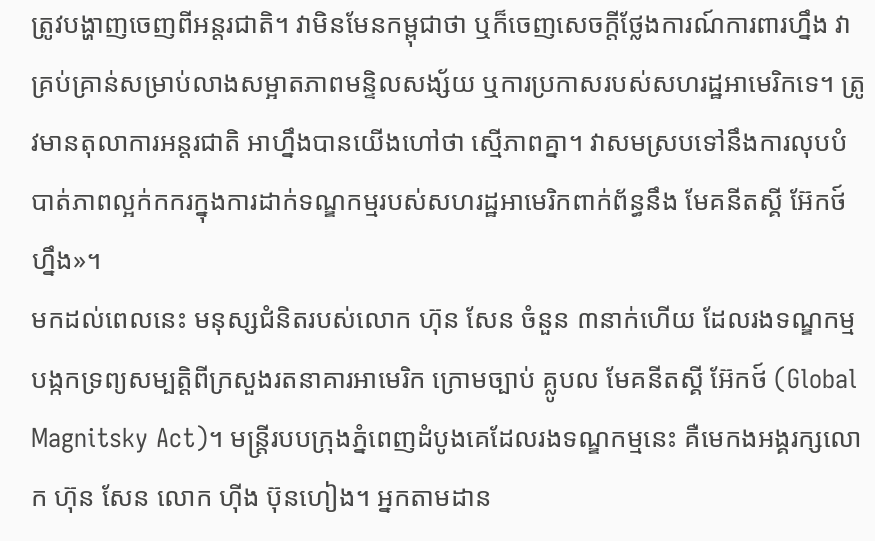ត្រូវបង្ហាញចេញពីអន្តរជាតិ។ វាមិនមែនកម្ពុជាថា ឬក៏ចេញសេចក្ដីថ្លែងការណ៍ការពារហ្នឹង វាគ្រប់គ្រាន់សម្រាប់លាងសម្អាតភាពមន្ទិលសង្ស័យ ឬការប្រកាសរបស់សហរដ្ឋអាមេរិកទេ។ ត្រូវមានតុលាការអន្តរជាតិ អាហ្នឹងបានយើងហៅថា ស្មើភាពគ្នា។ វាសមស្របទៅនឹងការលុបបំបាត់ភាពល្អក់កករក្នុងការដាក់ទណ្ឌកម្មរបស់សហរដ្ឋអាមេរិកពាក់ព័ន្ធនឹង មែគនីតស្គី អ៊ែកថ៍ ហ្នឹង»។
មកដល់ពេលនេះ មនុស្សជំនិតរបស់លោក ហ៊ុន សែន ចំនួន ៣នាក់ហើយ ដែលរងទណ្ឌកម្មបង្កកទ្រព្យសម្បត្តិពីក្រសួងរតនាគារអាមេរិក ក្រោមច្បាប់ គ្លូបល មែគនីតស្គី អ៊ែកថ៍ (Global Magnitsky Act)។ មន្ត្រីរបបក្រុងភ្នំពេញដំបូងគេដែលរងទណ្ឌកម្មនេះ គឺមេកងអង្គរក្សលោក ហ៊ុន សែន លោក ហ៊ីង ប៊ុនហៀង។ អ្នកតាមដាន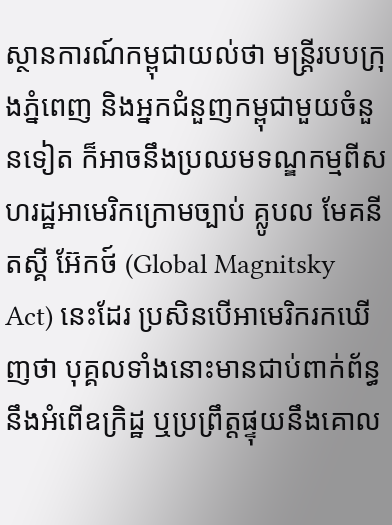ស្ថានការណ៍កម្ពុជាយល់ថា មន្ត្រីរបបក្រុងភ្នំពេញ និងអ្នកជំនួញកម្ពុជាមួយចំនួនទៀត ក៏អាចនឹងប្រឈមទណ្ឌកម្មពីសហរដ្ឋអាមេរិកក្រោមច្បាប់ គ្លូបល មែគនីតស្គី អ៊ែកថ៍ (Global Magnitsky Act) នេះដែរ ប្រសិនបើអាមេរិករកឃើញថា បុគ្គលទាំងនោះមានជាប់ពាក់ព័ន្ធនឹងអំពើឧក្រិដ្ឋ ឬប្រព្រឹត្តផ្ទុយនឹងគោល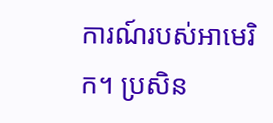ការណ៍របស់អាមេរិក។ ប្រសិន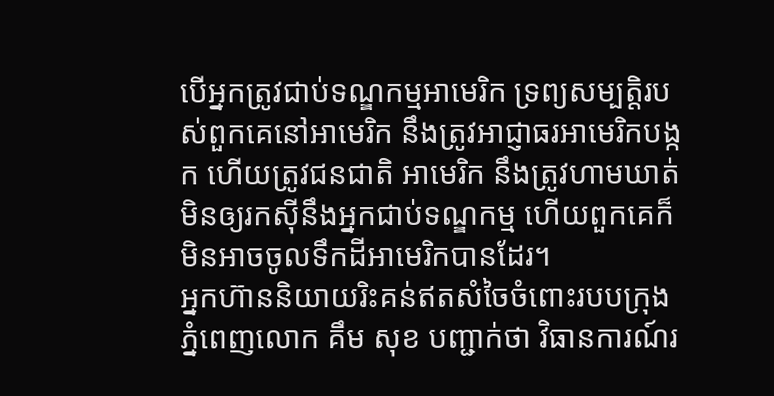បើអ្នកត្រូវជាប់ទណ្ឌកម្មអាមេរិក ទ្រព្យសម្បត្តិរបស់ពួកគេនៅអាមេរិក នឹងត្រូវអាជ្ញាធរអាមេរិកបង្កក ហើយត្រូវជនជាតិ អាមេរិក នឹងត្រូវហាមឃាត់មិនឲ្យរកស៊ីនឹងអ្នកជាប់ទណ្ឌកម្ម ហើយពួកគេក៏មិនអាចចូលទឹកដីអាមេរិកបានដែរ។
អ្នកហ៊ាននិយាយរិះគន់ឥតសំចៃចំពោះរបបក្រុងភ្នំពេញលោក គឹម សុខ បញ្ជាក់ថា វិធានការណ៍រ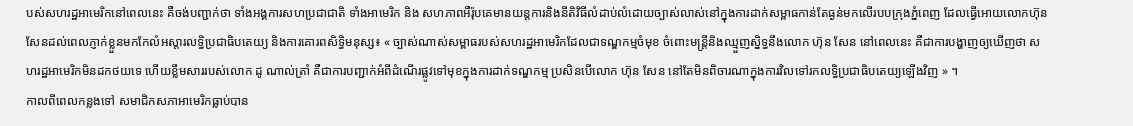បស់សហរដ្ឋអាមេរិកនៅពេលនេះ គឺចង់បញ្ជាក់ថា ទាំងអង្គការសហប្រជាជាតិ ទាំងអាមេរិក និង សហភាពអឺរ៉ុបគេមានយន្តការនិងនីតិវិធីលំដាប់លំដោយច្បាស់លាស់នៅក្នុងការដាក់សម្ពាធកាន់តែធ្ងន់មកលើរបបក្រុងភ្នំពេញ ដែលធ្វើអោយលោកហ៊ុន សែនដល់ពេលភ្ញាក់ខ្លួនមកកែលំអស្ដារលទ្ធិប្រជាធិបតេយ្យ និងការគោរពសិទ្ធិមនុស្ស៖ « ច្បាស់ណាស់សម្ពាធរបស់សហរដ្ឋអាមេរិកដែលជាទណ្ឌកម្មចំមុខ ចំពោះមន្ត្រីនិងឈ្មួញស្និទ្ធនឹងលោក ហ៊ុន សែន នៅពេលនេះ គឺជាការបង្ហាញឲ្យឃើញថា សហរដ្ឋអាមេរិកមិនដកថយទេ ហើយខ្លឹមសាររបស់លោក ដូ ណាល់ត្រាំ គឺជាការបញ្ជាក់អំពីដំណើរផ្លូវទៅមុខក្នុងការដាក់ទណ្ឌកម្ម ប្រសិនបើលោក ហ៊ុន សែន នៅតែមិនពិចារណាក្នុងការវិលទៅរកលទ្ធិប្រជាធិបតេយ្យឡើងវិញ » ។
កាលពីពេលកន្លងទៅ សមាជិកសភាអាមេរិកធ្លាប់បាន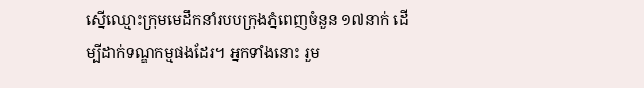ស្នើឈ្មោះក្រុមមេដឹកនាំរបបក្រុងភ្នំពេញចំនួន ១៧នាក់ ដើម្បីដាក់ទណ្ឌកម្មផងដែរ។ អ្នកទាំងនោះ រួម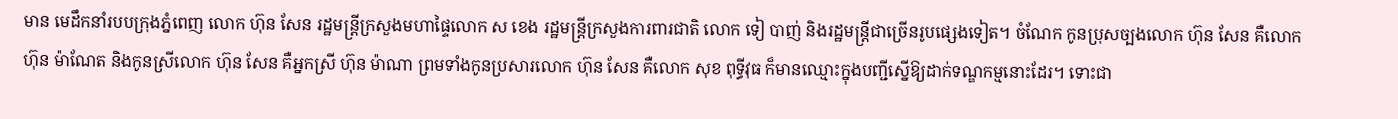មាន មេដឹកនាំរបបក្រុងភ្នំពេញ លោក ហ៊ុន សែន រដ្ឋមន្ត្រីក្រសួងមហាផ្ទៃលោក ស ខេង រដ្ឋមន្ត្រីក្រសួងការពារជាតិ លោក ទៀ បាញ់ និងរដ្ឋមន្ត្រីជាច្រើនរូបផ្សេងទៀត។ ចំណែក កូនប្រុសច្បងលោក ហ៊ុន សែន គឺលោក ហ៊ុន ម៉ាណែត និងកូនស្រីលោក ហ៊ុន សែន គឺអ្នកស្រី ហ៊ុន ម៉ាណា ព្រមទាំងកូនប្រសារលោក ហ៊ុន សែន គឺលោក សុខ ពុទ្ធីវុធ ក៏មានឈ្មោះក្នុងបញ្ជីស្នើឱ្យដាក់ទណ្ឌកម្មនោះដែរ។ ទោះជា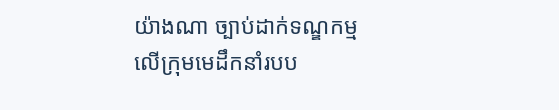យ៉ាងណា ច្បាប់ដាក់ទណ្ឌកម្មលើក្រុមមេដឹកនាំរបប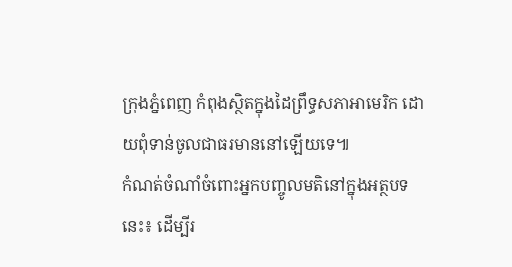ក្រុងភ្នំពេញ កំពុងស្ថិតក្នុងដៃព្រឹទ្ធសភាអាមេរិក ដោយពុំទាន់ចូលជាធរមាននៅឡើយទេ៕
កំណត់ចំណាំចំពោះអ្នកបញ្ចូលមតិនៅក្នុងអត្ថបទនេះ៖ ដើម្បីរ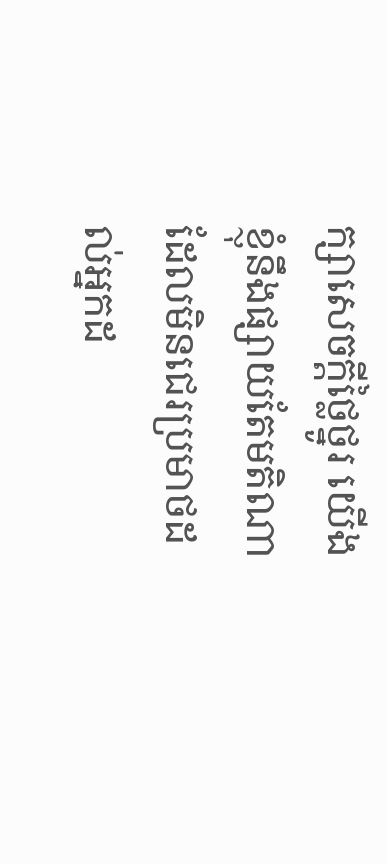ក្សាសេចក្ដីថ្លៃថ្នូរ យើងខ្ញុំនឹងផ្សាយតែមតិណា ដែលមិនជេរប្រមាថដល់អ្នកដ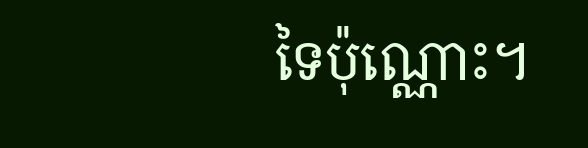ទៃប៉ុណ្ណោះ។